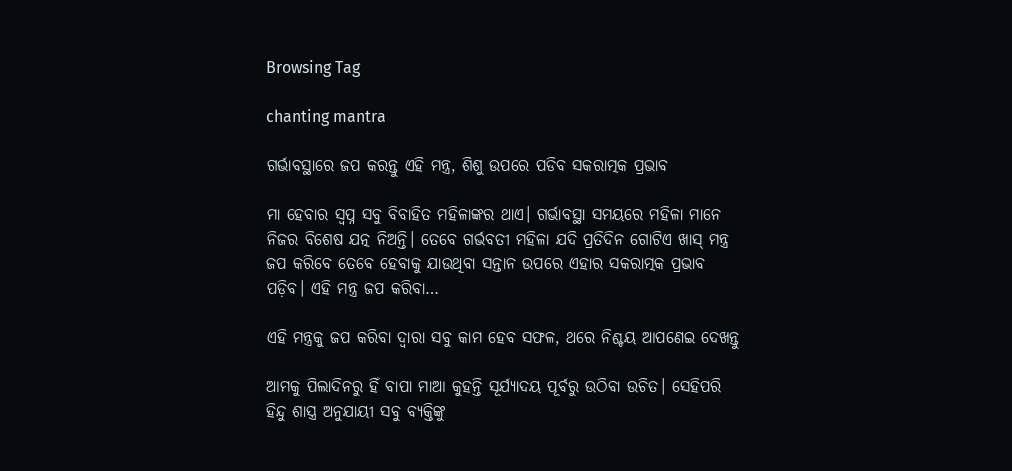Browsing Tag

chanting mantra

ଗର୍ଭାବସ୍ଥାରେ ଜପ କରନ୍ତୁ ଏହି ମନ୍ତ୍ର, ଶିଶୁ ଉପରେ ପଡିବ ସକରାତ୍ମକ ପ୍ରଭାବ

ମା ହେବାର ସ୍ୱପ୍ନ ସବୁ ବିବାହିତ ମହିଳାଙ୍କର ଥାଏ। ଗର୍ଭାବସ୍ଥା ସମୟରେ ମହିଳା ମାନେ ନିଜର ବିଶେଷ ଯତ୍ନ ନିଅନ୍ତି। ତେବେ ଗର୍ଭବତୀ ମହିଳା ଯଦି ପ୍ରତିଦିନ ଗୋଟିଏ ଖାସ୍ ମନ୍ତ୍ର ଜପ କରିବେ ତେବେ ହେବାକୁ ଯାଉଥିବା ସନ୍ତାନ ଉପରେ ଏହାର ସକରାତ୍ମକ ପ୍ରଭାବ ପଡ଼ିବ। ଏହି ମନ୍ତ୍ର ଜପ କରିବା…

ଏହି ମନ୍ତ୍ରକୁ ଜପ କରିବା ଦ୍ୱାରା ସବୁ କାମ ହେବ ସଫଳ, ଥରେ ନିଶ୍ଚୟ ଆପଣେଇ ଦେଖନ୍ତୁ

ଆମକୁ ପିଲାଦିନରୁ ହିଁ ବାପା ମାଆ କୁହନ୍ତି ସୂର୍ଯ୍ୟାଦୟ ପୂର୍ବରୁ ଉଠିବା ଉଚିତ। ସେହିପରି ହିନ୍ଦୁ ଶାସ୍ତ୍ର ଅନୁଯାୟୀ ସବୁ ବ୍ୟକ୍ତିଙ୍କୁ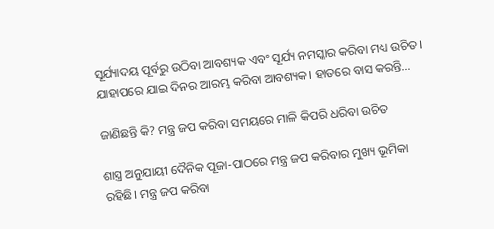ସୂର୍ଯ୍ୟାଦୟ ପୂର୍ବରୁ ଉଠିବା ଆବଶ୍ୟକ ଏବଂ ସୂର୍ଯ୍ୟ ନମସ୍କାର କରିବା ମଧ୍ୟ ଉଚିତ। ଯାହାପରେ ଯାଇ ଦିନର ଆରମ୍ଭ କରିବା ଆବଶ୍ୟକ। ହାତରେ ବାସ କରନ୍ତି…

ଜାଣିଛନ୍ତି କି? ମନ୍ତ୍ର ଜପ କରିବା ସମୟରେ ମାଳି କିପରି ଧରିବା ଉଚିତ

ଶାସ୍ତ୍ର ଅନୁଯାୟୀ ଦୈନିକ ପୂଜା-ପାଠରେ ମନ୍ତ୍ର ଜପ କରିବାର ମୁଖ୍ୟ ଭୂମିକା ରହିଛି। ମନ୍ତ୍ର ଜପ କରିବା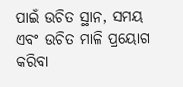ପାଇଁ ଉଚିତ ସ୍ଥାନ, ସମୟ ଏବଂ ଉଚିତ ମାଳି ପ୍ରୟୋଗ କରିବା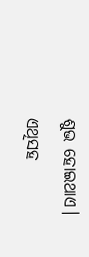ଶୁଭ ହୋଇଥାଏ। ଏଥିସହ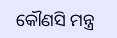କୌଣସି ମନ୍ତ୍ର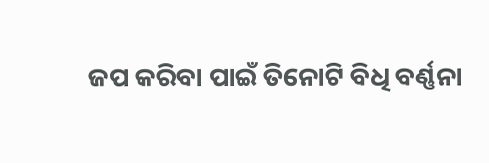ଜପ କରିବା ପାଇଁ ତିନୋଟି ବିଧି ବର୍ଣ୍ଣନା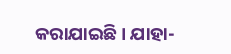କରାଯାଇଛି। ଯାହା-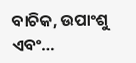ବାଚିକ, ଉପାଂଶୁ ଏବଂ…